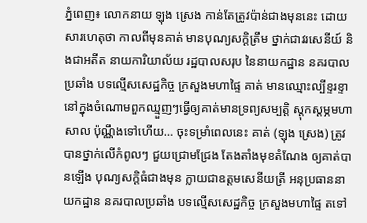ភ្នំពេញ៖ លោកនាយ ឡុង ស្រេង កាន់តែត្រូវប៉ាន់ជាងមុននេះ ដោយសារហេតុថា កាលពីមុនគាត់ មានបុណ្យសក្ដិត្រឹម ថ្នាក់ជាវរសេនីយ៍ និងជាអតីត នាយការិយាល័យ រដ្ឋបាលសរុប នៃនាយកដ្ឋាន នគរបាលប្រឆាំង បទល្មើសសេដ្ឋកិច្ច ក្រសួងមហាផ្ទៃ គាត់ មានឈ្មោះល្បីខ្ទរខ្ទា នៅក្នុងចំណោមពួកឈ្មួញៗធ្វើឲ្យគាត់មានទ្រព្យសម្បត្តិ ស្ដុកស្ដម្ភមហាសាល ប៉ុណ្ណឹងទៅហើយ… ចុះទម្រាំពេលនេះ គាត់ (ឡុង ស្រេង) ត្រូវបានថ្នាក់លើកំពូលៗ ជួយជ្រោមជ្រែង តែងតាំងមុខតំណែង ឲ្យគាត់បានឡើង បុណ្យសក្ដិធំជាងមុន ក្លាយជាឧត្តមសេនីយត្រី អនុប្រធាននាយកដ្ឋាន នគរបាលប្រឆាំង បទល្មើសសេដ្ឋកិច្ច ក្រសួងមហាផ្ទៃ តទៅ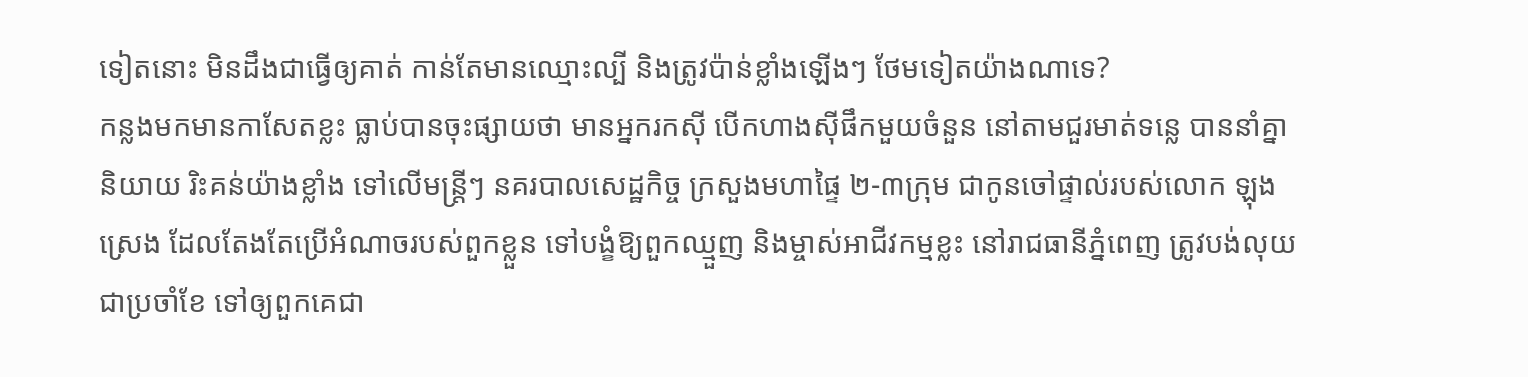ទៀតនោះ មិនដឹងជាធ្វើឲ្យគាត់ កាន់តែមានឈ្មោះល្បី និងត្រូវប៉ាន់ខ្លាំងឡើងៗ ថែមទៀតយ៉ាងណាទេ?
កន្លងមកមានកាសែតខ្លះ ធ្លាប់បានចុះផ្សាយថា មានអ្នករកស៊ី បើកហាងស៊ីផឹកមួយចំនួន នៅតាមជួរមាត់ទន្លេ បាននាំគ្នានិយាយ រិះគន់យ៉ាងខ្លាំង ទៅលើមន្ត្រីៗ នគរបាលសេដ្ឋកិច្ច ក្រសួងមហាផ្ទៃ ២-៣ក្រុម ជាកូនចៅផ្ទាល់របស់លោក ឡុង ស្រេង ដែលតែងតែប្រើអំណាចរបស់ពួកខ្លួន ទៅបង្ខំឱ្យពួកឈ្មួញ និងម្ចាស់អាជីវកម្មខ្លះ នៅរាជធានីភ្នំពេញ ត្រូវបង់លុយជាប្រចាំខែ ទៅឲ្យពួកគេជា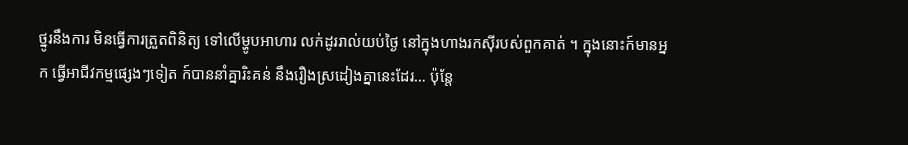ថ្នូរនឹងការ មិនធ្វើការត្រួតពិនិត្យ ទៅលើម្ហូបអាហារ លក់ដូររាល់យប់ថ្ងៃ នៅក្នុងហាងរកស៊ីរបស់ពួកគាត់ ។ ក្នុងនោះក៍មានអ្នក ធ្វើអាជីវកម្មផ្សេងៗទៀត ក៍បាននាំគ្នារិះគន់ នឹងរឿងស្រដៀងគ្នានេះដែរ… ប៉ុន្តែ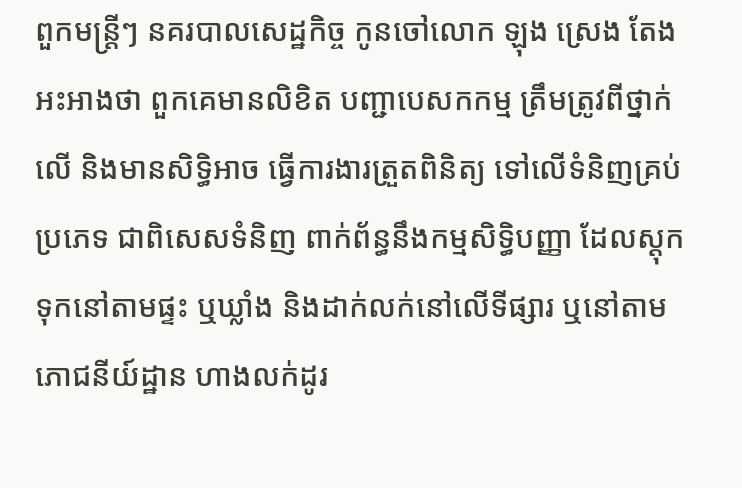ពួកមន្ត្រីៗ នគរបាលសេដ្ឋកិច្ច កូនចៅលោក ឡុង ស្រេង តែងអះអាងថា ពួកគេមានលិខិត បញ្ជាបេសកកម្ម ត្រឹមត្រូវពីថ្នាក់លើ និងមានសិទ្ធិអាច ធ្វើការងារត្រួតពិនិត្យ ទៅលើទំនិញគ្រប់ប្រភេទ ជាពិសេសទំនិញ ពាក់ព័ន្ធនឹងកម្មសិទ្ធិបញ្ញា ដែលស្ដុកទុកនៅតាមផ្ទះ ឬឃ្លាំង និងដាក់លក់នៅលើទីផ្សារ ឬនៅតាមភោជនីយ៍ដ្ឋាន ហាងលក់ដូរ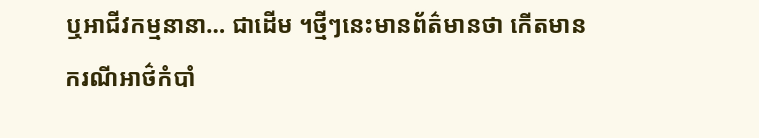ឬអាជីវកម្មនានា… ជាដើម ។ថ្មីៗនេះមានព័ត៌មានថា កើតមានករណីអាថ៌កំបាំ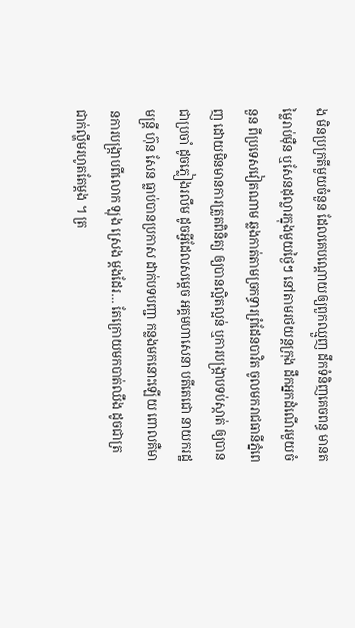ង មិនប្រក្រតីមួយចំនួន ដែលគេបណ្ដោយឲ្យពួកឈ្មួញ ដឹកទំនិញគេចពន្ធ មានតម្លៃរាប់ម៉ឺន ឬសែនដុល្លារក្នុងមួយថ្ងៃៗ នៅតាមរថយន្តក្រុង ដឹកអ្នកដំណើរមួយចំនួន ពីប្រទេសវៀតណាម ឆ្លងកាត់តាមច្រកទ្ធារព្រំដែនបាវិត ចូលមករាជធានីភ្នំពេញ ដោយមិនមានការត្រួតពិនិត្យ ឲ្យបានល្អិតល្អន់ ឬការបង្ក្រាបទប់ស្កាត់ ឲ្យបានជាប្រចាំ ដូចភ្លៀងរលឹម ដូចអ្វីដែលសម្ដេច អគ្គមហាសេនា បតីតេជោ នាយករដ្ឋមន្ត្រី ហ៊ុន សែន ធ្លាប់បានប្រកាស ដាក់បទបញ្ជា កន្លងមកនោះឡើយ ពោលគឺមានការបង្ក្រាបពីលោក ឡុង ស្រេង ម្ដងដែរ… តែក្រោយមកបាត់ឈឹង ដូចជាត្រជាក់ល្ហឹមរហូតតែម្ដង ។ ត្រ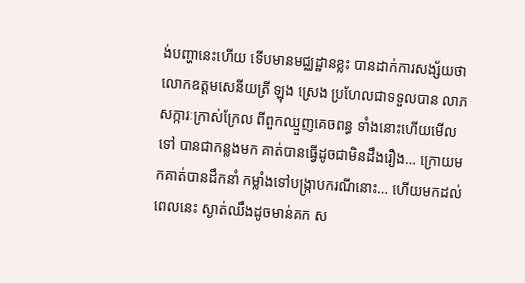ង់បញ្ហានេះហើយ ទើបមានមជ្ឈដ្ឋានខ្លះ បានដាក់ការសង្ស័យថា លោកឧត្តមសេនីយត្រី ឡុង ស្រេង ប្រហែលជាទទួលបាន លាភសក្ការៈក្រាស់ក្រែល ពីពួកឈ្មួញគេចពន្ធ ទាំងនោះហើយមើលទៅ បានជាកន្លងមក គាត់បានធ្វើដូចជាមិនដឹងរឿង… ក្រោយមកគាត់បានដឹកនាំ កម្លាំងទៅបង្ក្រាបករណីនោះ… ហើយមកដល់ពេលនេះ ស្ងាត់ឈឹងដូចមាន់គក ស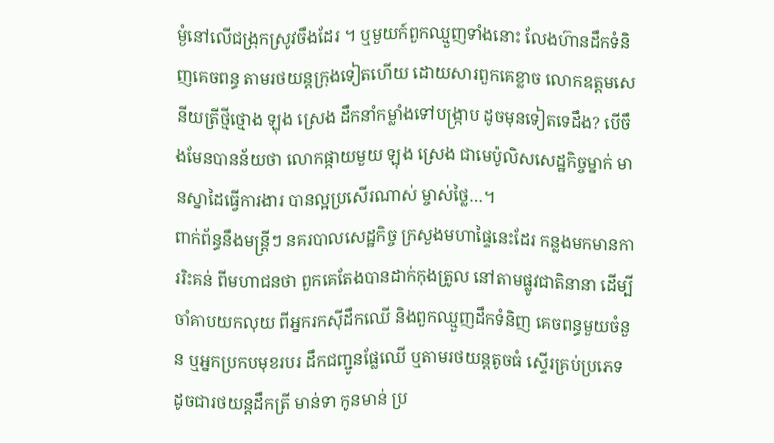ម្ងំនៅលើជង្រុកស្រូវចឹងដែរ ។ ឬមួយក៍ពួកឈ្មួញទាំងនោះ លែងហ៊ានដឹកទំនិញគេចពន្ធ តាមរថយន្តក្រុងទៀតហើយ ដោយសារពួកគេខ្លាច លោកឧត្តមសេនីយត្រីថ្មីថ្មោង ឡុង ស្រេង ដឹកនាំកម្លាំងទៅបង្ក្រាប ដូចមុនទៀតទេដឹង? បើចឹងមែនបានន័យថា លោកផ្កាយមួយ ឡុង ស្រេង ជាមេប៉ូលិសសេដ្ឋកិច្ចម្នាក់ មានស្នាដៃធ្វើការងារ បានល្អប្រសើរណាស់ ម្ចាស់ថ្លៃ…។
ពាក់ព័ន្ធនឹងមន្ត្រីៗ នគរបាលសេដ្ឋកិច្ច ក្រសួងមហាផ្ទៃនេះដែរ កន្លងមកមានការរិះគន់ ពីមហាជនថា ពួកគេតែងបានដាក់កុងត្រូល នៅតាមផ្លូវជាតិនានា ដើម្បីចាំគាបយកលុយ ពីអ្នករកស៊ីដឹកឈើ និងពួកឈ្មួញដឹកទំនិញ គេចពន្ធមួយចំនួន ឬអ្នកប្រកបមុខរបរ ដឹកជញ្ជូនផ្លែឈើ ឬតាមរថយន្ដតូចធំ ស្ទើរគ្រប់ប្រភេទ ដូចជារថយន្ដដឹកត្រី មាន់ទា កូនមាន់ ប្រ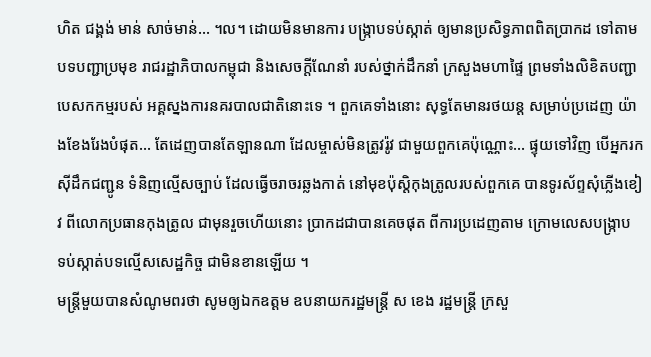ហិត ជង្គង់ មាន់ សាច់មាន់… ។ល។ ដោយមិនមានការ បង្ក្រាបទប់ស្កាត់ ឲ្យមានប្រសិទ្ធភាពពិតប្រាកដ ទៅតាមបទបញ្ជាប្រមុខ រាជរដ្ឋាភិបាលកម្ពុជា និងសេចក្ដីណែនាំ របស់ថ្នាក់ដឹកនាំ ក្រសួងមហាផ្ទៃ ព្រមទាំងលិខិតបញ្ជា បេសកកម្មរបស់ អគ្គស្នងការនគរបាលជាតិនោះទេ ។ ពួកគេទាំងនោះ សុទ្ធតែមានរថយន្ដ សម្រាប់ប្រដេញ យ៉ាងខែងរែងបំផុត… តែដេញបានតែឡានណា ដែលម្ចាស់មិនត្រូវរ៉ូវ ជាមួយពួកគេប៉ុណ្ណោះ… ផ្ទុយទៅវិញ បើអ្នករកស៊ីដឹកជញ្ជូន ទំនិញល្មើសច្បាប់ ដែលធ្វើចរាចរឆ្លងកាត់ នៅមុខប៉ុស្ដិកុងត្រូលរបស់ពួកគេ បានទូរស័ព្ទសុំភ្លើងខៀវ ពីលោកប្រធានកុងត្រូល ជាមុនរួចហើយនោះ ប្រាកដជាបានគេចផុត ពីការប្រដេញតាម ក្រោមលេសបង្ក្រាប ទប់ស្កាត់បទល្មើសសេដ្ឋកិច្ច ជាមិនខានឡើយ ។
មន្ត្រីមួយបានសំណូមពរថា សូមឲ្យឯកឧត្តម ឧបនាយករដ្ឋមន្ត្រី ស ខេង រដ្ឋមន្ត្រី ក្រសួ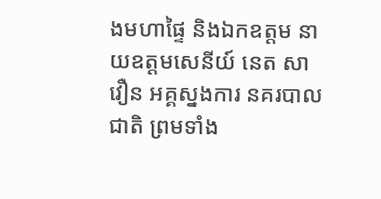ងមហាផ្ទៃ និងឯកឧត្តម នាយឧត្តមសេនីយ៍ នេត សាវឿន អគ្គស្នងការ នគរបាលជាតិ ព្រមទាំង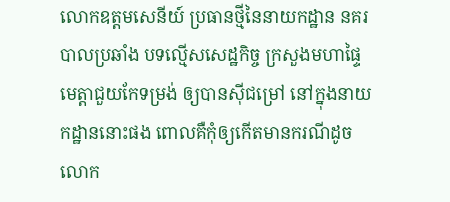លោកឧត្តមសេនីយ៍ ប្រធានថ្មីនៃនាយកដ្ឋាន នគរបាលប្រឆាំង បទល្មើសសេដ្ឋកិច្ច ក្រសួងមហាផ្ទៃ មេត្តាជួយកែទម្រង់ ឲ្យបានស៊ីជម្រៅ នៅក្នុងនាយកដ្ឋាននោះផង ពោលគឺកុំឲ្យកើតមានករណីដូចលោក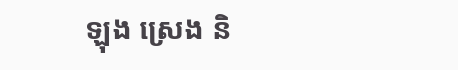ឡុង ស្រេង និ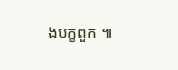ងបក្ខពួក ៕